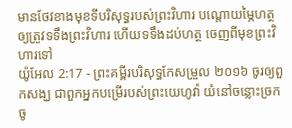មានថែវខាងមុខទីបរិសុទ្ធរបស់ព្រះវិហារ បណ្តោយម្ភៃហត្ថ ឲ្យត្រូវទទឹងព្រះវិហារ ហើយទទឹងដប់ហត្ថ ចេញពីមុខព្រះវិហារទៅ
យ៉ូអែល 2:17 - ព្រះគម្ពីរបរិសុទ្ធកែសម្រួល ២០១៦ ចូរឲ្យពួកសង្ឃ ជាពួកអ្នកបម្រើរបស់ព្រះយេហូវ៉ា យំនៅចន្លោះច្រកចូ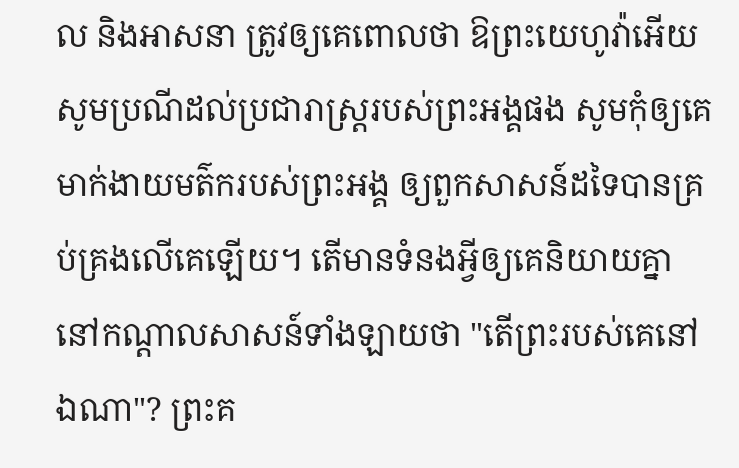ល និងអាសនា ត្រូវឲ្យគេពោលថា ឱព្រះយេហូវ៉ាអើយ សូមប្រណីដល់ប្រជារាស្ត្ររបស់ព្រះអង្គផង សូមកុំឲ្យគេមាក់ងាយមត៌ករបស់ព្រះអង្គ ឲ្យពួកសាសន៍ដទៃបានគ្រប់គ្រងលើគេឡើយ។ តើមានទំនងអ្វីឲ្យគេនិយាយគ្នា នៅកណ្ដាលសាសន៍ទាំងឡាយថា "តើព្រះរបស់គេនៅឯណា"? ព្រះគ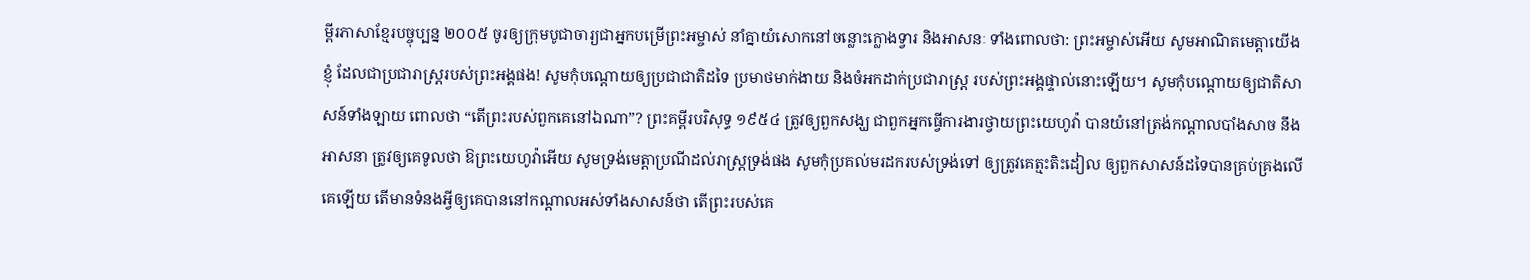ម្ពីរភាសាខ្មែរបច្ចុប្បន្ន ២០០៥ ចូរឲ្យក្រុមបូជាចារ្យជាអ្នកបម្រើព្រះអម្ចាស់ នាំគ្នាយំសោកនៅចន្លោះក្លោងទ្វារ និងអាសនៈ ទាំងពោលថា: ព្រះអម្ចាស់អើយ សូមអាណិតមេត្តាយើងខ្ញុំ ដែលជាប្រជារាស្ត្ររបស់ព្រះអង្គផង! សូមកុំបណ្ដោយឲ្យប្រជាជាតិដទៃ ប្រមាថមាក់ងាយ និងចំអកដាក់ប្រជារាស្ត្រ របស់ព្រះអង្គផ្ទាល់នោះឡើយ។ សូមកុំបណ្ដោយឲ្យជាតិសាសន៍ទាំងឡាយ ពោលថា “តើព្រះរបស់ពួកគេនៅឯណា”? ព្រះគម្ពីរបរិសុទ្ធ ១៩៥៤ ត្រូវឲ្យពួកសង្ឃ ជាពួកអ្នកធ្វើការងារថ្វាយព្រះយេហូវ៉ា បានយំនៅត្រង់កណ្តាលបាំងសាច នឹងអាសនា ត្រូវឲ្យគេទូលថា ឱព្រះយេហូវ៉ាអើយ សូមទ្រង់មេត្តាប្រណីដល់រាស្ត្រទ្រង់ផង សូមកុំប្រគល់មរដករបស់ទ្រង់ទៅ ឲ្យត្រូវគេត្មះតិះដៀល ឲ្យពួកសាសន៍ដទៃបានគ្រប់គ្រងលើគេឡើយ តើមានទំនងអ្វីឲ្យគេបាននៅកណ្តាលអស់ទាំងសាសន៍ថា តើព្រះរបស់គេ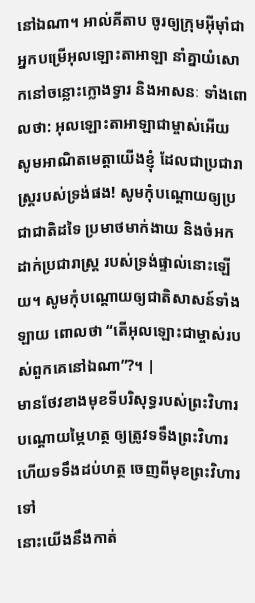នៅឯណា។ អាល់គីតាប ចូរឲ្យក្រុមអ៊ីមុាំជាអ្នកបម្រើអុលឡោះតាអាឡា នាំគ្នាយំសោកនៅចន្លោះក្លោងទ្វារ និងអាសនៈ ទាំងពោលថា: អុលឡោះតាអាឡាជាម្ចាស់អើយ សូមអាណិតមេត្តាយើងខ្ញុំ ដែលជាប្រជារាស្ត្ររបស់ទ្រង់ផង! សូមកុំបណ្ដោយឲ្យប្រជាជាតិដទៃ ប្រមាថមាក់ងាយ និងចំអកដាក់ប្រជារាស្ត្រ របស់ទ្រង់ផ្ទាល់នោះឡើយ។ សូមកុំបណ្ដោយឲ្យជាតិសាសន៍ទាំងឡាយ ពោលថា “តើអុលឡោះជាម្ចាស់របស់ពួកគេនៅឯណា”?។ |
មានថែវខាងមុខទីបរិសុទ្ធរបស់ព្រះវិហារ បណ្តោយម្ភៃហត្ថ ឲ្យត្រូវទទឹងព្រះវិហារ ហើយទទឹងដប់ហត្ថ ចេញពីមុខព្រះវិហារទៅ
នោះយើងនឹងកាត់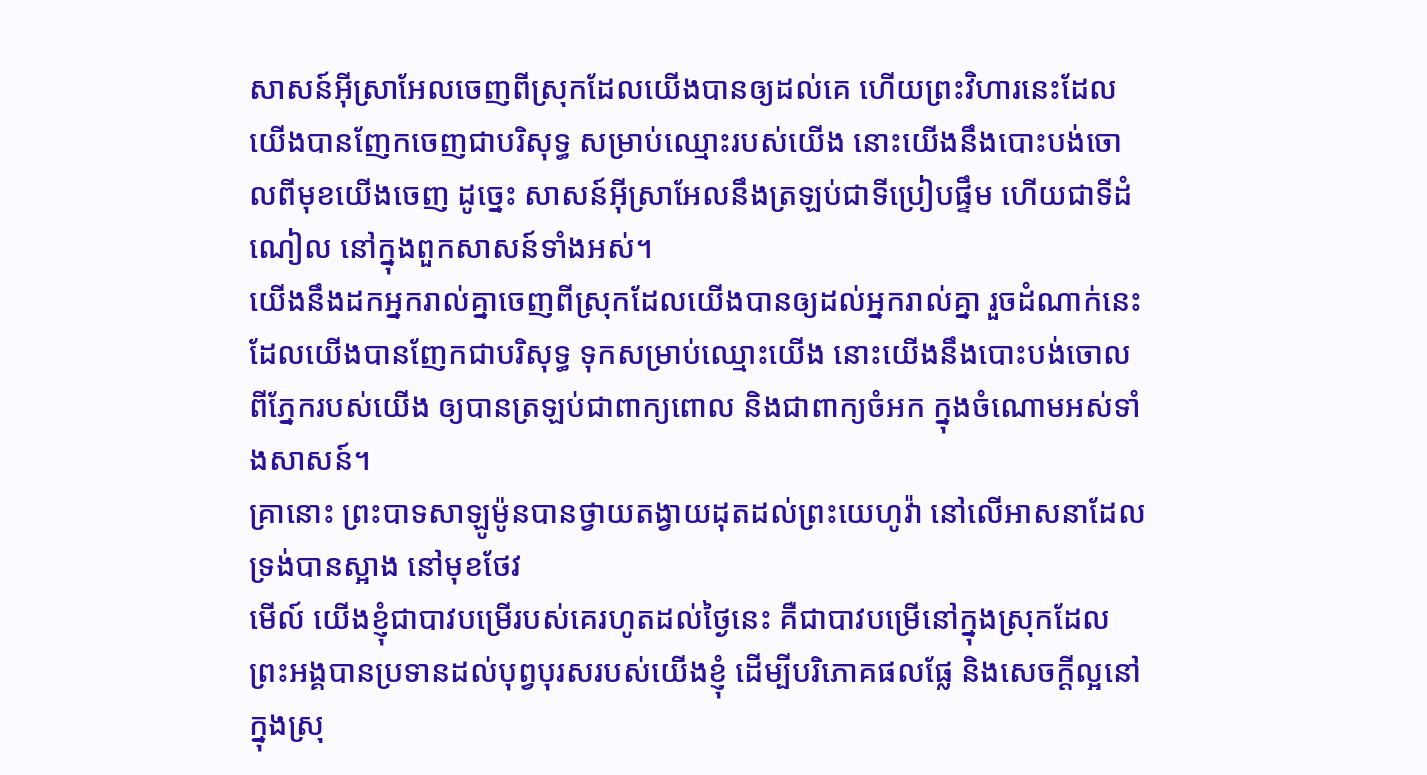សាសន៍អ៊ីស្រាអែលចេញពីស្រុកដែលយើងបានឲ្យដល់គេ ហើយព្រះវិហារនេះដែលយើងបានញែកចេញជាបរិសុទ្ធ សម្រាប់ឈ្មោះរបស់យើង នោះយើងនឹងបោះបង់ចោលពីមុខយើងចេញ ដូច្នេះ សាសន៍អ៊ីស្រាអែលនឹងត្រឡប់ជាទីប្រៀបផ្ទឹម ហើយជាទីដំណៀល នៅក្នុងពួកសាសន៍ទាំងអស់។
យើងនឹងដកអ្នករាល់គ្នាចេញពីស្រុកដែលយើងបានឲ្យដល់អ្នករាល់គ្នា រួចដំណាក់នេះដែលយើងបានញែកជាបរិសុទ្ធ ទុកសម្រាប់ឈ្មោះយើង នោះយើងនឹងបោះបង់ចោលពីភ្នែករបស់យើង ឲ្យបានត្រឡប់ជាពាក្យពោល និងជាពាក្យចំអក ក្នុងចំណោមអស់ទាំងសាសន៍។
គ្រានោះ ព្រះបាទសាឡូម៉ូនបានថ្វាយតង្វាយដុតដល់ព្រះយេហូវ៉ា នៅលើអាសនាដែលទ្រង់បានស្អាង នៅមុខថែវ
មើល៍ យើងខ្ញុំជាបាវបម្រើរបស់គេរហូតដល់ថ្ងៃនេះ គឺជាបាវបម្រើនៅក្នុងស្រុកដែលព្រះអង្គបានប្រទានដល់បុព្វបុរសរបស់យើងខ្ញុំ ដើម្បីបរិភោគផលផ្លែ និងសេចក្ដីល្អនៅក្នុងស្រុ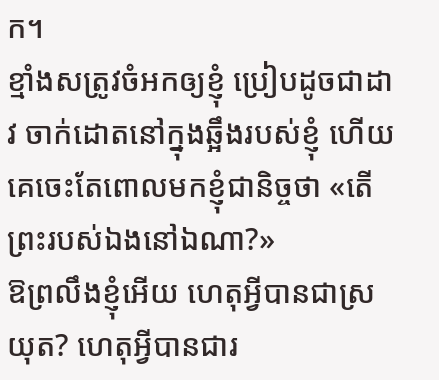ក។
ខ្មាំងសត្រូវចំអកឲ្យខ្ញុំ ប្រៀបដូចជាដាវ ចាក់ដោតនៅក្នុងឆ្អឹងរបស់ខ្ញុំ ហើយគេចេះតែពោលមកខ្ញុំជានិច្ចថា «តើព្រះរបស់ឯងនៅឯណា?»
ឱព្រលឹងខ្ញុំអើយ ហេតុអ្វីបានជាស្រយុត? ហេតុអ្វីបានជារ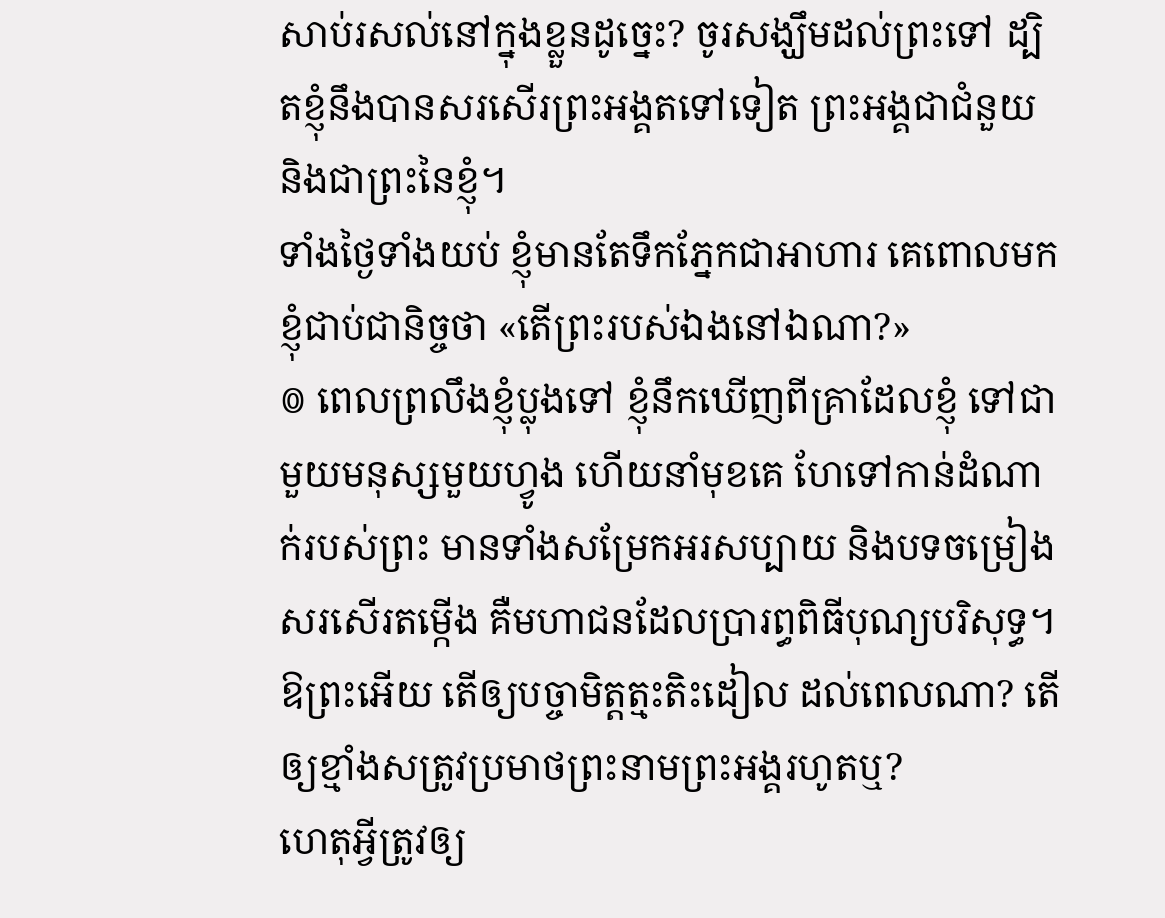សាប់រសល់នៅក្នុងខ្លួនដូច្នេះ? ចូរសង្ឃឹមដល់ព្រះទៅ ដ្បិតខ្ញុំនឹងបានសរសើរព្រះអង្គតទៅទៀត ព្រះអង្គជាជំនួយ និងជាព្រះនៃខ្ញុំ។
ទាំងថ្ងៃទាំងយប់ ខ្ញុំមានតែទឹកភ្នែកជាអាហារ គេពោលមកខ្ញុំជាប់ជានិច្ចថា «តើព្រះរបស់ឯងនៅឯណា?»
៙ ពេលព្រលឹងខ្ញុំប្លុងទៅ ខ្ញុំនឹកឃើញពីគ្រាដែលខ្ញុំ ទៅជាមួយមនុស្សមួយហ្វូង ហើយនាំមុខគេ ហែទៅកាន់ដំណាក់របស់ព្រះ មានទាំងសម្រែកអរសប្បាយ និងបទចម្រៀងសរសើរតម្កើង គឺមហាជនដែលប្រារព្ធពិធីបុណ្យបរិសុទ្ធ។
ឱព្រះអើយ តើឲ្យបច្ចាមិត្តត្មះតិះដៀល ដល់ពេលណា? តើឲ្យខ្មាំងសត្រូវប្រមាថព្រះនាមព្រះអង្គរហូតឬ?
ហេតុអ្វីត្រូវឲ្យ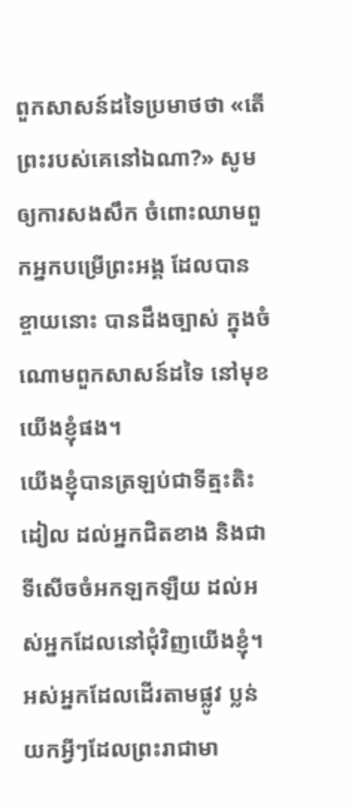ពួកសាសន៍ដទៃប្រមាថថា «តើព្រះរបស់គេនៅឯណា?» សូមឲ្យការសងសឹក ចំពោះឈាមពួកអ្នកបម្រើព្រះអង្គ ដែលបានខ្ចាយនោះ បានដឹងច្បាស់ ក្នុងចំណោមពួកសាសន៍ដទៃ នៅមុខយើងខ្ញុំផង។
យើងខ្ញុំបានត្រឡប់ជាទីត្មះតិះដៀល ដល់អ្នកជិតខាង និងជាទីសើចចំអកឡកឡឺយ ដល់អស់អ្នកដែលនៅជុំវិញយើងខ្ញុំ។
អស់អ្នកដែលដើរតាមផ្លូវ ប្លន់យកអ្វីៗដែលព្រះរាជាមា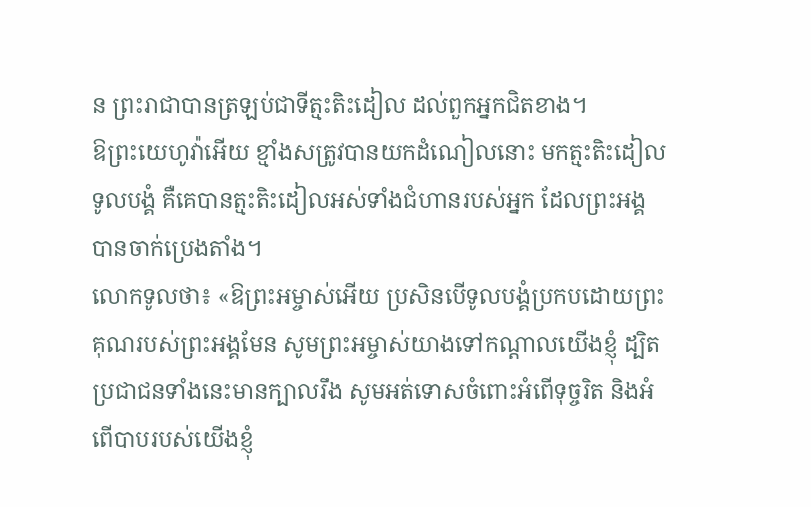ន ព្រះរាជាបានត្រឡប់ជាទីត្មះតិះដៀល ដល់ពួកអ្នកជិតខាង។
ឱព្រះយេហូវ៉ាអើយ ខ្មាំងសត្រូវបានយកដំណៀលនោះ មកត្មះតិះដៀលទូលបង្គំ គឺគេបានត្មះតិះដៀលអស់ទាំងជំហានរបស់អ្នក ដែលព្រះអង្គបានចាក់ប្រេងតាំង។
លោកទូលថា៖ «ឱព្រះអម្ចាស់អើយ ប្រសិនបើទូលបង្គំប្រកបដោយព្រះគុណរបស់ព្រះអង្គមែន សូមព្រះអម្ចាស់យាងទៅកណ្ដាលយើងខ្ញុំ ដ្បិតប្រជាជនទាំងនេះមានក្បាលរឹង សូមអត់ទោសចំពោះអំពើទុច្ចរិត និងអំពើបាបរបស់យើងខ្ញុំ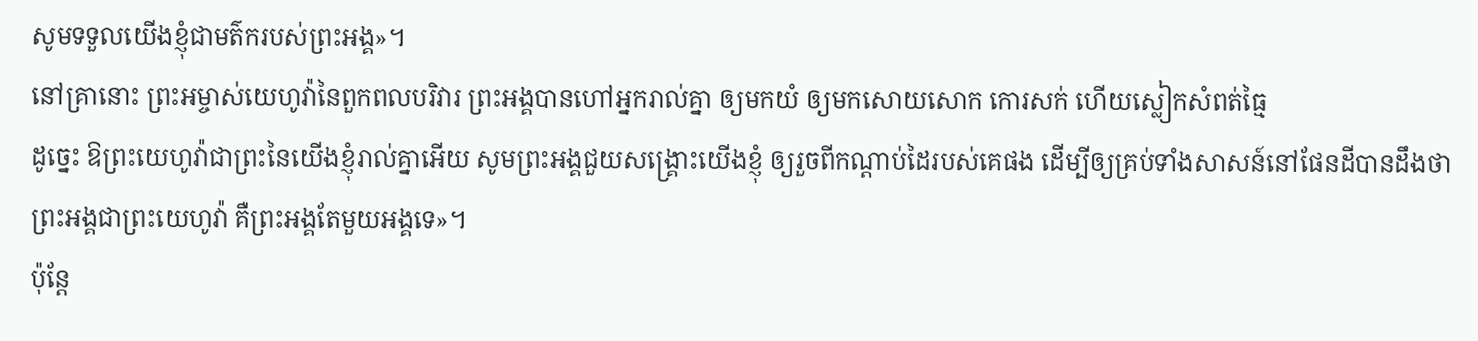សូមទទួលយើងខ្ញុំជាមត៌ករបស់ព្រះអង្គ»។
នៅគ្រានោះ ព្រះអម្ចាស់យេហូវ៉ានៃពួកពលបរិវារ ព្រះអង្គបានហៅអ្នករាល់គ្នា ឲ្យមកយំ ឲ្យមកសោយសោក កោរសក់ ហើយស្លៀកសំពត់ធ្មៃ
ដូច្នេះ ឱព្រះយេហូវ៉ាជាព្រះនៃយើងខ្ញុំរាល់គ្នាអើយ សូមព្រះអង្គជួយសង្គ្រោះយើងខ្ញុំ ឲ្យរួចពីកណ្ដាប់ដៃរបស់គេផង ដើម្បីឲ្យគ្រប់ទាំងសាសន៍នៅផែនដីបានដឹងថា ព្រះអង្គជាព្រះយេហូវ៉ា គឺព្រះអង្គតែមួយអង្គទេ»។
ប៉ុន្តែ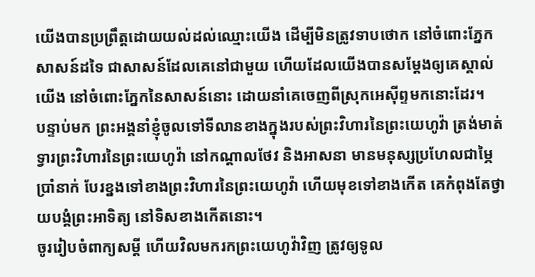យើងបានប្រព្រឹត្តដោយយល់ដល់ឈ្មោះយើង ដើម្បីមិនត្រូវទាបថោក នៅចំពោះភ្នែកសាសន៍ដទៃ ជាសាសន៍ដែលគេនៅជាមួយ ហើយដែលយើងបានសម្ដែងឲ្យគេស្គាល់យើង នៅចំពោះភ្នែកនៃសាសន៍នោះ ដោយនាំគេចេញពីស្រុកអេស៊ីព្ទមកនោះដែរ។
បន្ទាប់មក ព្រះអង្គនាំខ្ញុំចូលទៅទីលានខាងក្នុងរបស់ព្រះវិហារនៃព្រះយេហូវ៉ា ត្រង់មាត់ទ្វារព្រះវិហារនៃព្រះយេហូវ៉ា នៅកណ្ដាលថែវ និងអាសនា មានមនុស្សប្រហែលជាម្ភៃប្រាំនាក់ បែរខ្នងទៅខាងព្រះវិហារនៃព្រះយេហូវ៉ា ហើយមុខទៅខាងកើត គេកំពុងតែថ្វាយបង្គំព្រះអាទិត្យ នៅទិសខាងកើតនោះ។
ចូររៀបចំពាក្យសម្ដី ហើយវិលមករកព្រះយេហូវ៉ាវិញ ត្រូវឲ្យទូល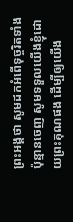ព្រះអង្គថា សូមដកអំពើទុច្ចរិតទាំងប៉ុន្មានចេញ សូមទទួលយើងខ្ញុំដោយព្រះគុណផង ដើម្បីឲ្យយើង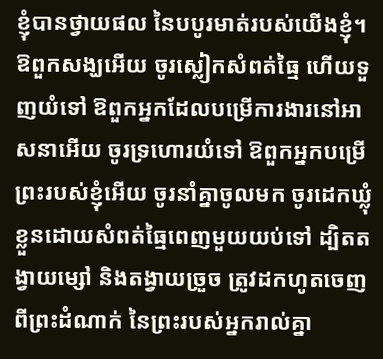ខ្ញុំបានថ្វាយផល នៃបបូរមាត់របស់យើងខ្ញុំ។
ឱពួកសង្ឃអើយ ចូរស្លៀកសំពត់ធ្មៃ ហើយទួញយំទៅ ឱពួកអ្នកដែលបម្រើការងារនៅអាសនាអើយ ចូរទ្រហោរយំទៅ ឱពួកអ្នកបម្រើព្រះរបស់ខ្ញុំអើយ ចូរនាំគ្នាចូលមក ចូរដេកឃ្លុំខ្លួនដោយសំពត់ធ្មៃពេញមួយយប់ទៅ ដ្បិតតង្វាយម្សៅ និងតង្វាយច្រួច ត្រូវដកហូតចេញពីព្រះដំណាក់ នៃព្រះរបស់អ្នករាល់គ្នា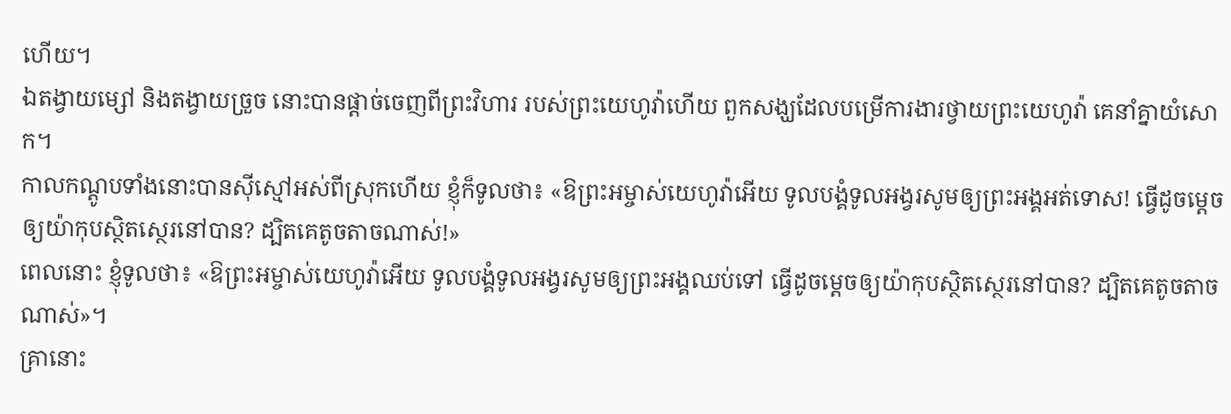ហើយ។
ឯតង្វាយម្សៅ និងតង្វាយច្រួច នោះបានផ្តាច់ចេញពីព្រះវិហារ របស់ព្រះយេហូវ៉ាហើយ ពួកសង្ឃដែលបម្រើការងារថ្វាយព្រះយេហូវ៉ា គេនាំគ្នាយំសោក។
កាលកណ្តូបទាំងនោះបានស៊ីស្មៅអស់ពីស្រុកហើយ ខ្ញុំក៏ទូលថា៖ «ឱព្រះអម្ចាស់យេហូវ៉ាអើយ ទូលបង្គំទូលអង្វរសូមឲ្យព្រះអង្គអត់ទោស! ធ្វើដូចម្តេចឲ្យយ៉ាកុបស្ថិតស្ថេរនៅបាន? ដ្បិតគេតូចតាចណាស់!»
ពេលនោះ ខ្ញុំទូលថា៖ «ឱព្រះអម្ចាស់យេហូវ៉ាអើយ ទូលបង្គំទូលអង្វរសូមឲ្យព្រះអង្គឈប់ទៅ ធ្វើដូចម្តេចឲ្យយ៉ាកុបស្ថិតស្ថេរនៅបាន? ដ្បិតគេតូចតាចណាស់»។
គ្រានោះ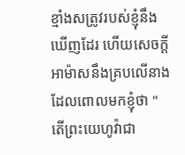ខ្មាំងសត្រូវរបស់ខ្ញុំនឹងឃើញដែរ ហើយសេចក្ដីអាម៉ាសនឹងគ្របលើនាង ដែលពោលមកខ្ញុំថា "តើព្រះយេហូវ៉ាជា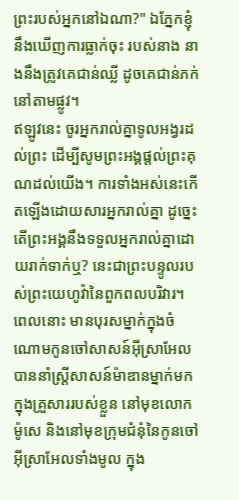ព្រះរបស់អ្នកនៅឯណា?" ឯភ្នែកខ្ញុំនឹងឃើញការធ្លាក់ចុះ របស់នាង នាងនឹងត្រូវគេជាន់ឈ្លី ដូចគេជាន់ភក់នៅតាមផ្លូវ។
ឥឡូវនេះ ចូរអ្នករាល់គ្នាទូលអង្វរដល់ព្រះ ដើម្បីសូមព្រះអង្គផ្តល់ព្រះគុណដល់យើង។ ការទាំងអស់នេះកើតឡើងដោយសារអ្នករាល់គ្នា ដូច្នេះ តើព្រះអង្គនឹងទទួលអ្នករាល់គ្នាដោយរាក់ទាក់ឬ? នេះជាព្រះបន្ទូលរបស់ព្រះយេហូវ៉ានៃពួកពលបរិវារ។
ពេលនោះ មានបុរសម្នាក់ក្នុងចំណោមកូនចៅសាសន៍អ៊ីស្រាអែល បាននាំស្ត្រីសាសន៍ម៉ាឌានម្នាក់មកក្នុងគ្រួសាររបស់ខ្លួន នៅមុខលោកម៉ូសេ និងនៅមុខក្រុមជំនុំនៃកូនចៅអ៊ីស្រាអែលទាំងមូល ក្នុង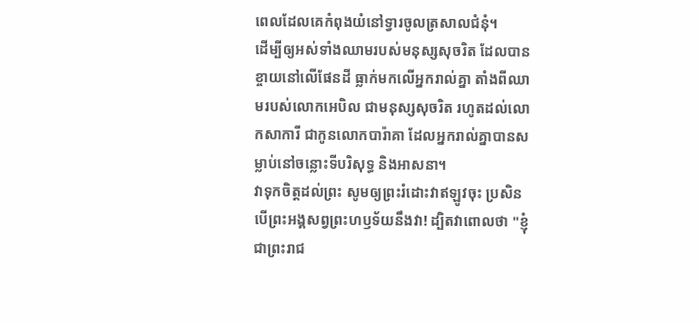ពេលដែលគេកំពុងយំនៅទ្វារចូលត្រសាលជំនុំ។
ដើម្បីឲ្យអស់ទាំងឈាមរបស់មនុស្សសុចរិត ដែលបានខ្ចាយនៅលើផែនដី ធ្លាក់មកលើអ្នករាល់គ្នា តាំងពីឈាមរបស់លោកអេបិល ជាមនុស្សសុចរិត រហូតដល់លោកសាការី ជាកូនលោកបារ៉ាគា ដែលអ្នករាល់គ្នាបានសម្លាប់នៅចន្លោះទីបរិសុទ្ធ និងអាសនា។
វាទុកចិត្តដល់ព្រះ សូមឲ្យព្រះរំដោះវាឥឡូវចុះ ប្រសិនបើព្រះអង្គសព្វព្រះហឫទ័យនឹងវា! ដ្បិតវាពោលថា "ខ្ញុំជាព្រះរាជ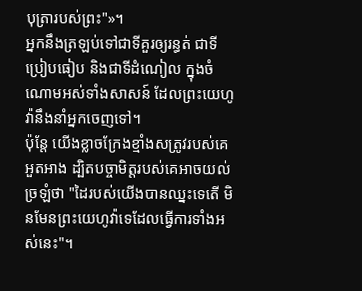បុត្រារបស់ព្រះ"»។
អ្នកនឹងត្រឡប់ទៅជាទីគួរឲ្យរន្ធត់ ជាទីប្រៀបធៀប និងជាទីដំណៀល ក្នុងចំណោមអស់ទាំងសាសន៍ ដែលព្រះយេហូវ៉ានឹងនាំអ្នកចេញទៅ។
ប៉ុន្ដែ យើងខ្លាចក្រែងខ្មាំងសត្រូវរបស់គេអួតអាង ដ្បិតបច្ចាមិត្តរបស់គេអាចយល់ច្រឡំថា "ដៃរបស់យើងបានឈ្នះទេតើ មិនមែនព្រះយេហូវ៉ាទេដែលធ្វើការទាំងអស់នេះ"។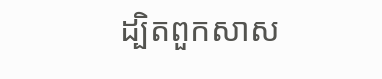ដ្បិតពួកសាស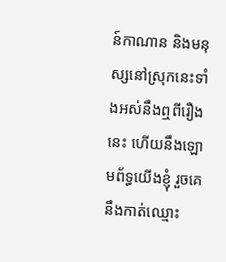ន៍កាណាន និងមនុស្សនៅស្រុកនេះទាំងអស់នឹងឮពីរឿងនេះ ហើយនឹងឡោមព័ទ្ធយើងខ្ញុំ រួចគេនឹងកាត់ឈ្មោះ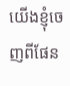យើងខ្ញុំចេញពីផែន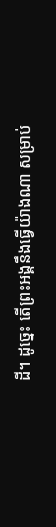ដី។ ដូច្នេះ តើព្រះអង្គនឹងធ្វើយ៉ាងណា សម្រាប់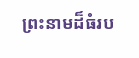ព្រះនាមដ៏ធំរប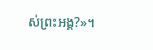ស់ព្រះអង្គ?»។